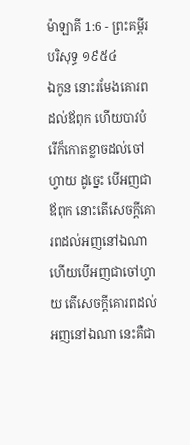ម៉ាឡាគី 1:6 - ព្រះគម្ពីរបរិសុទ្ធ ១៩៥៤
ឯកូន នោះរមែងគោរពដល់ឪពុក ហើយបាវបំរើក៏កោតខ្លាចដល់ចៅហ្វាយ ដូច្នេះ បើអញជាឪពុក នោះតើសេចក្ដីគោរពដល់អញនៅឯណា ហើយបើអញជាចៅហ្វាយ តើសេចក្ដីគោរពដល់អញនៅឯណា នេះគឺជា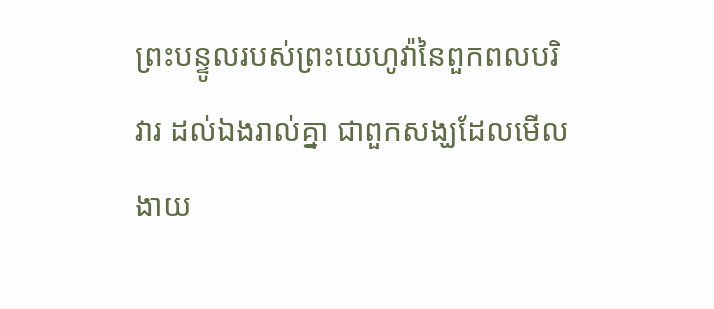ព្រះបន្ទូលរបស់ព្រះយេហូវ៉ានៃពួកពលបរិវារ ដល់ឯងរាល់គ្នា ជាពួកសង្ឃដែលមើលងាយ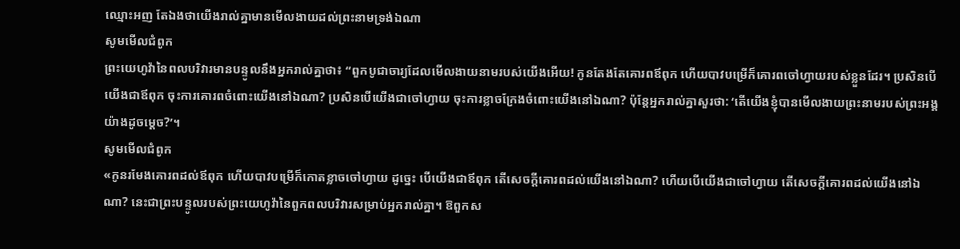ឈ្មោះអញ តែឯងថាយើងរាល់គ្នាមានមើលងាយដល់ព្រះនាមទ្រង់ឯណា
សូមមើលជំពូក
ព្រះយេហូវ៉ានៃពលបរិវារមានបន្ទូលនឹងអ្នករាល់គ្នាថា៖ “ពួកបូជាចារ្យដែលមើលងាយនាមរបស់យើងអើយ! កូនតែងតែគោរពឪពុក ហើយបាវបម្រើក៏គោរពចៅហ្វាយរបស់ខ្លួនដែរ។ ប្រសិនបើយើងជាឪពុក ចុះការគោរពចំពោះយើងនៅឯណា? ប្រសិនបើយើងជាចៅហ្វាយ ចុះការខ្លាចក្រែងចំពោះយើងនៅឯណា? ប៉ុន្តែអ្នករាល់គ្នាសួរថា: ‘តើយើងខ្ញុំបានមើលងាយព្រះនាមរបស់ព្រះអង្គយ៉ាងដូចម្ដេច?’។
សូមមើលជំពូក
«កូនរមែងគោរពដល់ឪពុក ហើយបាវបម្រើក៏កោតខ្លាចចៅហ្វាយ ដូច្នេះ បើយើងជាឪពុក តើសេចក្ដីគោរពដល់យើងនៅឯណា? ហើយបើយើងជាចៅហ្វាយ តើសេចក្ដីគោរពដល់យើងនៅឯណា? នេះជាព្រះបន្ទូលរបស់ព្រះយេហូវ៉ានៃពួកពលបរិវារសម្រាប់អ្នករាល់គ្នា។ ឱពួកស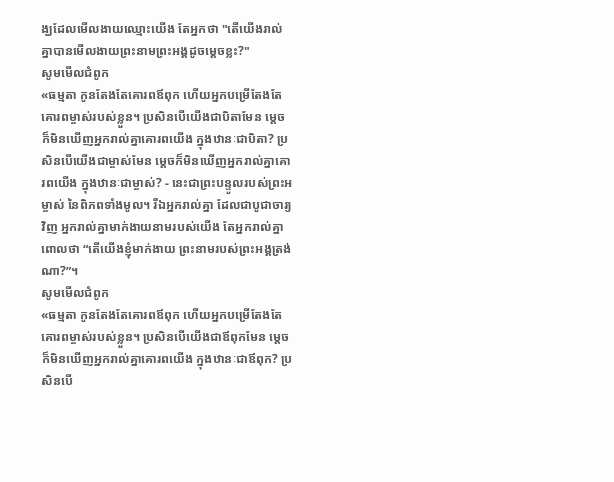ង្ឃដែលមើលងាយឈ្មោះយើង តែអ្នកថា "តើយើងរាល់គ្នាបានមើលងាយព្រះនាមព្រះអង្គដូចម្ដេចខ្លះ?"
សូមមើលជំពូក
«ធម្មតា កូនតែងតែគោរពឪពុក ហើយអ្នកបម្រើតែងតែគោរពម្ចាស់របស់ខ្លួន។ ប្រសិនបើយើងជាបិតាមែន ម្ដេចក៏មិនឃើញអ្នករាល់គ្នាគោរពយើង ក្នុងឋានៈជាបិតា? ប្រសិនបើយើងជាម្ចាស់មែន ម្ដេចក៏មិនឃើញអ្នករាល់គ្នាគោរពយើង ក្នុងឋានៈជាម្ចាស់? - នេះជាព្រះបន្ទូលរបស់ព្រះអម្ចាស់ នៃពិភពទាំងមូល។ រីឯអ្នករាល់គ្នា ដែលជាបូជាចារ្យវិញ អ្នករាល់គ្នាមាក់ងាយនាមរបស់យើង តែអ្នករាល់គ្នាពោលថា “តើយើងខ្ញុំមាក់ងាយ ព្រះនាមរបស់ព្រះអង្គត្រង់ណា?”។
សូមមើលជំពូក
«ធម្មតា កូនតែងតែគោរពឪពុក ហើយអ្នកបម្រើតែងតែគោរពម្ចាស់របស់ខ្លួន។ ប្រសិនបើយើងជាឪពុកមែន ម្ដេចក៏មិនឃើញអ្នករាល់គ្នាគោរពយើង ក្នុងឋានៈជាឪពុក? ប្រសិនបើ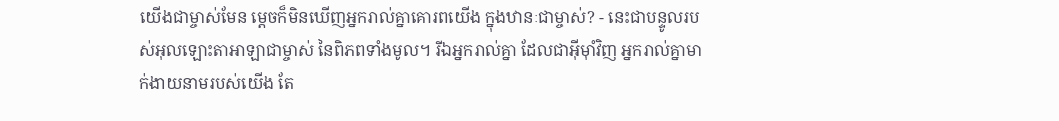យើងជាម្ចាស់មែន ម្ដេចក៏មិនឃើញអ្នករាល់គ្នាគោរពយើង ក្នុងឋានៈជាម្ចាស់? - នេះជាបន្ទូលរបស់អុលឡោះតាអាឡាជាម្ចាស់ នៃពិភពទាំងមូល។ រីឯអ្នករាល់គ្នា ដែលជាអ៊ីមុាំវិញ អ្នករាល់គ្នាមាក់ងាយនាមរបស់យើង តែ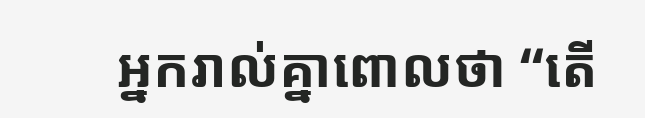អ្នករាល់គ្នាពោលថា “តើ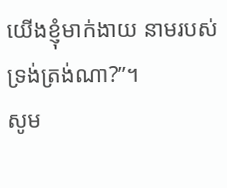យើងខ្ញុំមាក់ងាយ នាមរបស់ទ្រង់ត្រង់ណា?”។
សូម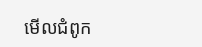មើលជំពូក